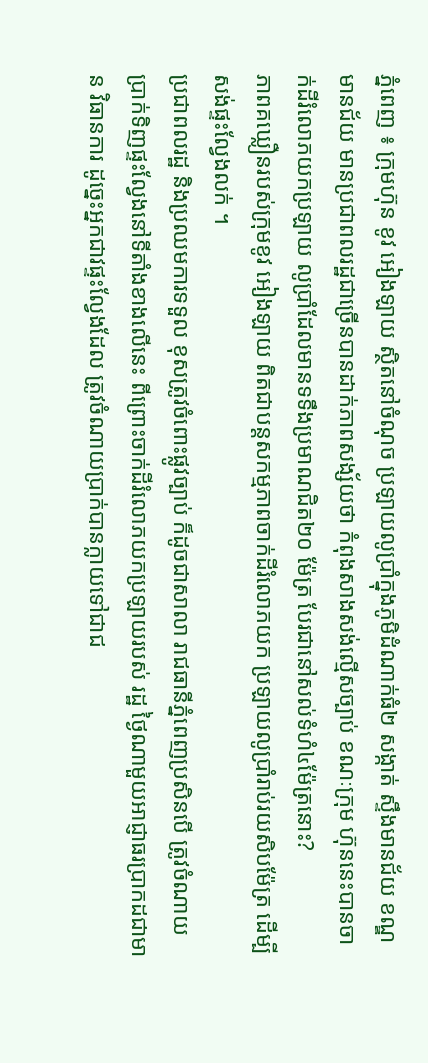ភ្នំពេញ ៖ ក្រុមហ៊ុន ខូវ អៀងឡាយ ស្ថិតនៅចំណុច ប្រឡាយលូប្រាំក្នុងភូមិដំណាក់ធំ២ សង្កាត់ ស្ទឹងមានជ័យ ខណ្ឌមានជ័យ មានប្រជាពលរដ្ឋជាច្រើនបានដាក់ភាពសង្ស័យថា កំពុងសាងសង់ល្មើសច្បាប់ ខណៈក្រុម ហ៊ុននេះបានចាក់ដីរំលោភយកប្រឡាយ លូប្រាំដែលមានទទឹងប្រមាណជិត២០ ម៉ែត្រ បែរជានៅសល់ទំហំ៤ម៉ែត្រនោះ?
ភាពគឃ្លឿនរបស់ក្រុមខូវ អៀងឡាយ ពិតជាបន្ដសកម្មភាពចាក់ដីរំលោភយក ប្រឡាយលូប្រាំរាប់រយសិបម៉ែត្រ ដើម្បី សង់ផ្ទះល្វែងលក់ ។
ប្រជាពលរដ្ឋ និងប្រឈមការទទួល ខុសត្រូវចំពោះផ្លូវច្បាប់ ក៏ដូចជាសាលា រាជធានីភ្នំពេញប្រសិនបើ ត្រូវចំណាយ ប្រាក់ទិញផ្ទះល្វែងនៅទីតាំងខាងលើនេះ ពីព្រោះចាក់ដីរំលោភយកប្រឡាយរបស់ រដ្ឋ ថ្ងៃណាមួយអាជ្ញាធរប្រាកដជាមាន វិធានការ ដូច្នេះអ្នកជាវផ្ទះល្វែងដែល ត្រូវចំណាយប្រាក់បានក្លាយទៅជាជ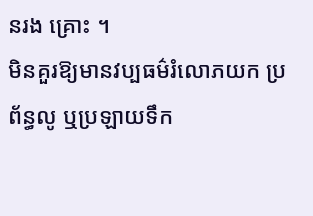នរង គ្រោះ ។
មិនគួរឱ្យមានវប្បធម៌រំលោភយក ប្រព័ន្ធលូ ឬប្រឡាយទឹក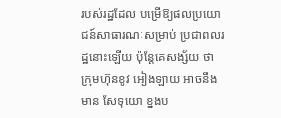របស់រដ្ឋដែល បម្រើឱ្យផលប្រយោជន៍សាធារណៈសម្រាប់ ប្រជាពលរដ្ឋនោះឡើយ ប៉ុន្ដែគេសង្ស័យ ថា ក្រុមហ៊ុនខូវ អៀងឡាយ អាចនឹងមាន សែទុយោ ខ្នងប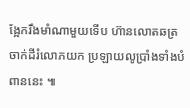ង្អែករឹងមាំណាមួយទើប ហ៊ានលោតឆត្រចាក់ដីរំលោភយក ប្រឡាយលូប្រាំងទាំងបំពាននេះ ៕